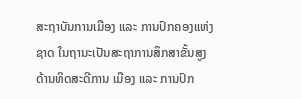ສະຖາບັນການເມືອງ ແລະ ການປົກຄອງແຫ່ງຊາດ ໃນຖານະເປັນສະຖາການສຶກສາຂັ້ນສູງ ດ້ານທິດສະດີການ ເມືອງ ແລະ ການປົກ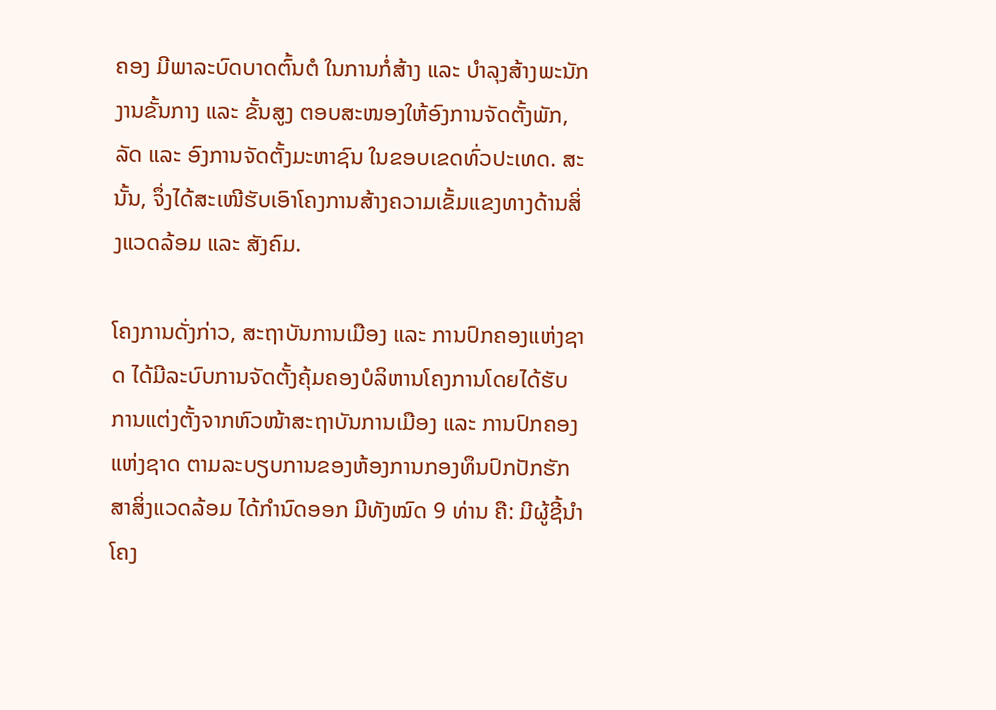ຄອງ ມີພາລະບົດບາດຕົ້ນຕໍ ໃນການກໍ່ສ້າງ ແລະ ບໍາລຸງສ້າງພະນັກງານຂັ້ນກາງ ແລະ ຂັ້ນສູງ ຕອບສະໜອງໃຫ້ອົງການຈັດຕັ້ງພັກ, ລັດ ແລະ ອົງການຈັດຕັ້ງມະຫາຊົນ ໃນຂອບເຂດທົ່ວປະເທດ. ສະນັ້ນ, ຈຶ່ງໄດ້ສະເໜີຮັບເອົາໂຄງການສ້າງຄວາມເຂັ້ມແຂງທາງດ້ານສິ່ງແວດລ້ອມ ແລະ ສັງຄົມ.

ໂຄງການດັ່ງກ່າວ, ສະຖາບັນການເມືອງ ແລະ ການປົກຄອງແຫ່ງຊາດ ໄດ້ມີລະບົບການຈັດຕັ້ງຄຸ້ມຄອງບໍລິຫານໂຄງການໂດຍໄດ້ຮັບການແຕ່ງຕັ້ງຈາກຫົວໜ້າສະຖາບັນການເມືອງ ແລະ ການປົກຄອງແຫ່ງຊາດ ຕາມລະບຽບການຂອງຫ້ອງການກອງທຶນປົກປັກຮັກສາສິ່ງແວດລ້ອມ ໄດ້ກໍານົດອອກ ມີທັງໝົດ 9 ທ່ານ ຄື: ມີຜູ້ຊີ້ນໍາໂຄງ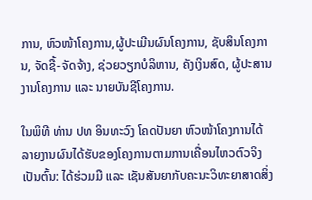ການ, ຫົວໜ້າໂຄງການ,ຜູ້ປະເມີນຜົນໂຄງການ, ຊັບສິນໂຄງການ, ຈັດຊື້-ຈັດຈ້າງ, ຊ່ວຍວຽກບໍລິຫານ, ຄັງເງິນສົດ, ຜູ້ປະສານງານໂຄງການ ແລະ ນາຍບັນຊີໂຄງການ.

ໃນພິທີ ທ່ານ ປທ ອິນທະວົງ ໂຄດປັນຍາ ຫົວໜ້າໂຄງການໄດ້ລາຍງານຜົນໄດ້ຮັບຂອງໂຄງການຕາມການເຄື່ອນໄຫວຕົວຈິງເປັນຕົ້ນ: ໄດ້ຮ່ວມມື ແລະ ເຊັນສັນຍາກັບຄະນະວິທະຍາສາດສິ່ງ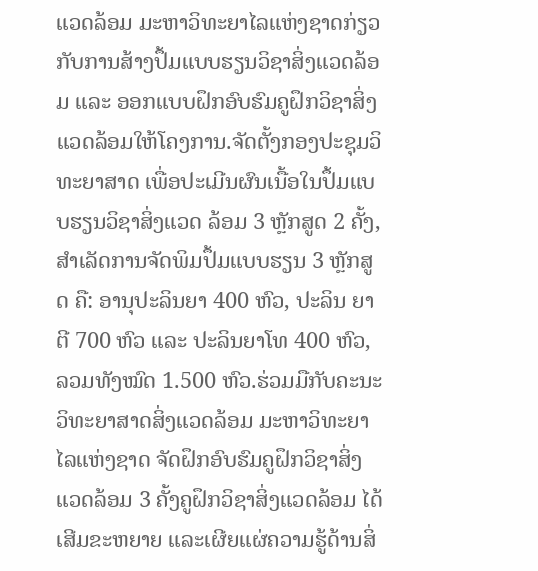ແວດລ້ອມ ມະຫາວິທະຍາໄລແຫ່ງຊາດກ່ຽວກັບການສ້າງປຶ້ມແບບຮຽນວິຊາສິ່ງແວດລ້ອມ ແລະ ອອກແບບຝຶກອົບຮົມຄູຝຶກວິຊາສິ່ງແວດລ້ອມໃຫ້ໂຄງການ.ຈັດຕັ້ງກອງປະຊຸມວິທະຍາສາດ ເພື່ອປະເມີນຜົນເນື້ອໃນປຶ້ມແບບຮຽນວິຊາສິ່ງແວດ ລ້ອມ 3 ຫຼັກສູດ 2 ຄັ້ງ,ສໍາເລັດການຈັດພິມປຶ້ມແບບຮຽນ 3 ຫຼັກສູດ ຄື: ອານຸປະລິນຍາ 400 ຫົວ, ປະລິນ ຍາຕີ 700 ຫົວ ແລະ ປະລິນຍາໂທ 400 ຫົວ, ລວມທັງໝົດ 1.500 ຫົວ.ຮ່ວມມືກັບຄະນະວິທະຍາສາດສິ່ງແວດລ້ອມ ມະຫາວິທະຍາໄລແຫ່ງຊາດ ຈັດຝຶກອົບຮົມຄູຝຶກວິຊາສິ່ງແວດລ້ອມ 3 ຄັ້ງຄູຝຶກວິຊາສິ່ງແວດລ້ອມ ໄດ້ເສີມຂະຫຍາຍ ແລະເຜີຍແຜ່ຄວາມຮູ້ດ້ານສິ່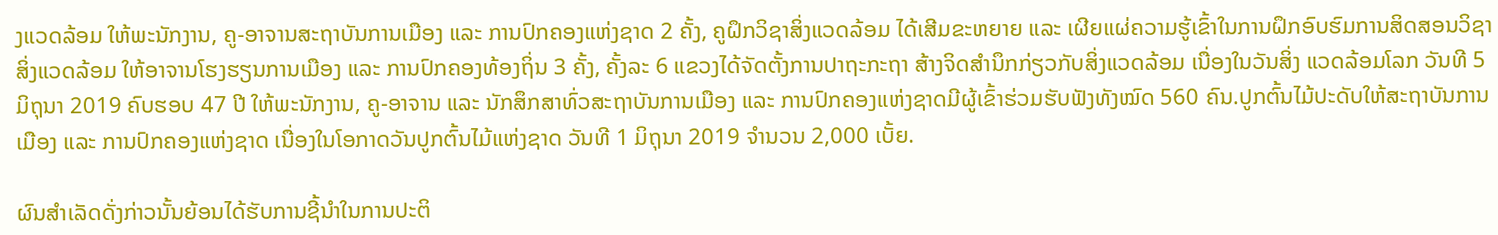ງແວດລ້ອມ ໃຫ້ພະນັກງານ, ຄູ-ອາຈານສະຖາບັນການເມືອງ ແລະ ການປົກຄອງແຫ່ງຊາດ 2 ຄັ້ງ, ຄູຝຶກວິຊາສິ່ງແວດລ້ອມ ໄດ້ເສີມຂະຫຍາຍ ແລະ ເຜີຍແຜ່ຄວາມຮູ້ເຂົ້າໃນການຝຶກອົບຮົມການສິດສອນວິຊາສິ່ງແວດລ້ອມ ໃຫ້ອາຈານໂຮງຮຽນການເມືອງ ແລະ ການປົກຄອງທ້ອງຖິ່ນ 3 ຄັ້ງ, ຄັ້ງລະ 6 ແຂວງໄດ້ຈັດຕັ້ງການປາຖະກະຖາ ສ້າງຈິດສໍານຶກກ່ຽວກັບສິ່ງແວດລ້ອມ ເນື່ອງໃນວັນສິ່ງ ແວດລ້ອມໂລກ ວັນທີ 5 ມິຖຸນາ 2019 ຄົບຮອບ 47 ປີ ໃຫ້ພະນັກງານ, ຄູ-ອາຈານ ແລະ ນັກສຶກສາທົ່ວສະຖາບັນການເມືອງ ແລະ ການປົກຄອງແຫ່ງຊາດມີຜູ້ເຂົ້າຮ່ວມຮັບຟັງທັງໝົດ 560 ຄົນ.ປູກຕົ້ນໄມ້ປະດັບໃຫ້ສະຖາບັນການເມືອງ ແລະ ການປົກຄອງແຫ່ງຊາດ ເນື່ອງໃນໂອກາດວັນປູກຕົ້ນໄມ້ແຫ່ງຊາດ ວັນທີ 1 ມິຖຸນາ 2019 ຈໍານວນ 2,000 ເບັ້ຍ.

ຜົນສຳເລັດດັ່ງກ່າວນັ້ນຍ້ອນໄດ້ຮັບການຊີ້ນໍາໃນການປະຕິ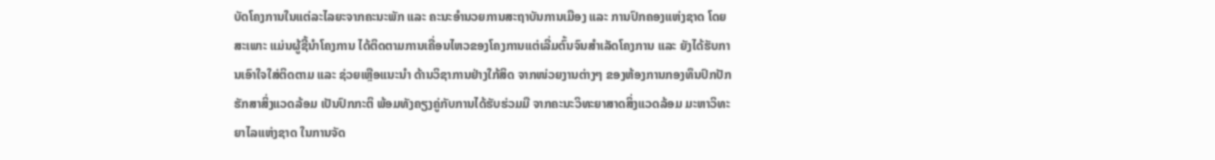ບັດໂຄງການໃນແຕ່ລະໄລຍະຈາກຄະນະພັກ ແລະ ຄະນະອໍານວຍການສະຖາບັນການເມືອງ ແລະ ການປົກຄອງແຫ່ງຊາດ ໂດຍສະເພາະ ແມ່ນຜູ້ຊີ້ນໍາໂຄງການ ໄດ້ຕິດຕາມການເຄື່ອນໄຫວຂອງໂຄງການແຕ່ເລີ່ມຕົ້ນຈົນສໍາເລັດໂຄງການ ແລະ ຍັງໄດ້ຮັບການເອົາໃຈໃສ່ຕິດຕາມ ແລະ ຊ່ວຍເຫຼືອແນະນໍາ ດ້ານວິຊາການຢ່າງໃກ້ສິດ ຈາກໜ່ວຍງານຕ່າງໆ ຂອງຫ້ອງການກອງທຶນປົກປັກຮັກສາສິ່ງແວດລ້ອມ ເປັນປົກກະຕິ ພ້ອມທັງຄຽງຄູ່ກັບການໄດ້ຮັບຮ່ວມມື ຈາກຄະນະວິທະຍາສາດສິ່ງແວດລ້ອມ ມະຫາວິທະຍາໄລແຫ່ງຊາດ ໃນການຈັດ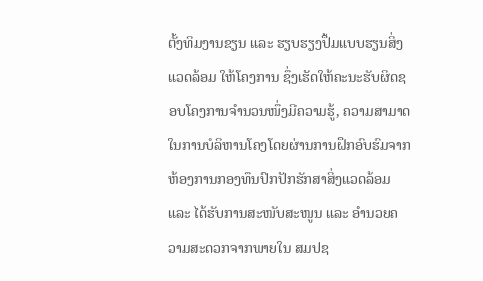ຕັ້ງທິມງານຂຽນ ແລະ ຮຽບຮຽງປຶ້ມແບບຮຽນສິ່ງແວດລ້ອມ ໃຫ້ໂຄງການ ຊຶ່ງເຮັດໃຫ້ຄະນະຮັບຜິດຊອບໂຄງການຈໍານວນໜຶ່ງມີຄວາມຮູ້, ຄວາມສາມາດໃນການບໍລິຫານໂຄງໂດຍຜ່ານການຝຶກອົບຮົມຈາກຫ້ອງການກອງທຶນປົກປັກຮັກສາສິ່ງແວດລ້ອມ ແລະ ໄດ້ຮັບການສະໜັບສະໜູນ ແລະ ອໍານວຍຄວາມສະດວກຈາກພາຍໃນ ສມປຊ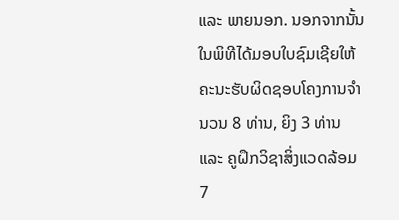ແລະ ພາຍນອກ. ນອກຈາກນັ້ນໃນພິທີໄດ້ມອບໃບຊົມເຊີຍໃຫ້ຄະນະຮັບຜິດຊອບໂຄງການຈຳນວນ 8 ທ່ານ, ຍິງ 3 ທ່ານ ແລະ ຄູຝຶກວິຊາສິ່ງແວດລ້ອມ 7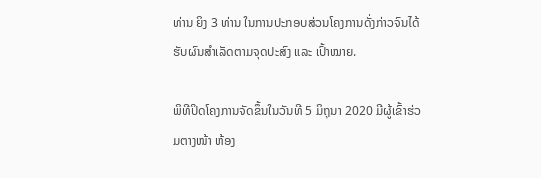ທ່ານ ຍິງ 3 ທ່ານ ໃນການປະກອບສ່ວນໂຄງການດັ່ງກ່າວຈົນໄດ້ຮັບຜົນສຳເລັດຕາມຈຸດປະສົງ ແລະ ເປົ້າໝາຍ.

ພິທີປິດໂຄງການຈັດຂຶ້ນໃນວັນທີ 5 ມິຖຸນາ 2020 ມີຜູ້ເຂົ້າຮ່ວມຕາງໜ້າ ຫ້ອງ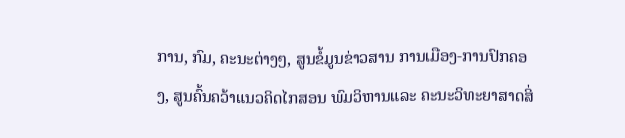ການ, ກົມ, ຄະນະຕ່າງໆ, ສູນຂໍ້ມູນຂ່າວສານ ການເມືອງ-ການປົກຄອງ, ສູນຄົ້ນຄວ້າແນວຄິດໄກສອນ ພົມວິຫານແລະ ຄະນະວິທະຍາສາດສິ່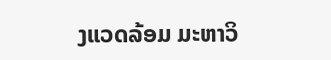ງແວດລ້ອມ ມະຫາວິ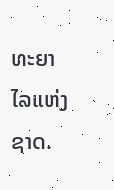ທະຍາໄລແຫ່ງຊາດ.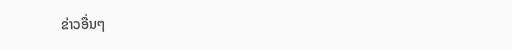ຂ່າວອື່ນໆ